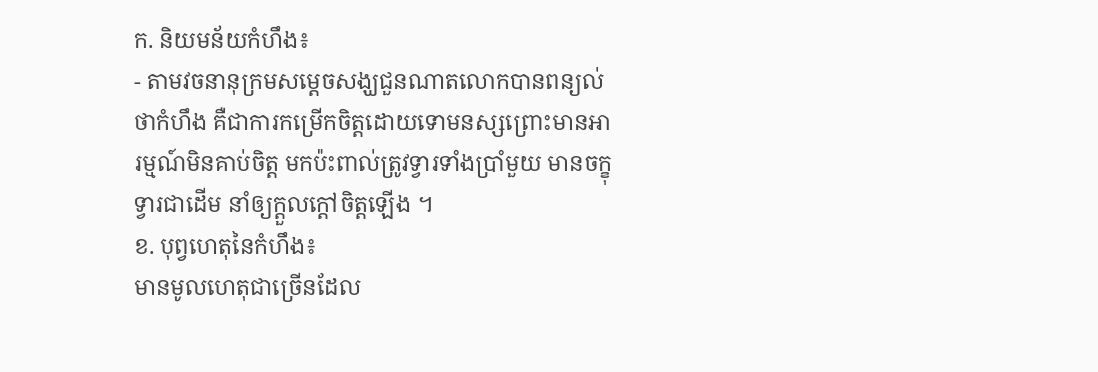ក. និយមន័យកំហឹង៖
- តាមវចនានុក្រមសម្តេចសង្ឃជួនណាតលោកបានពន្យល់ថាកំហឹង គឺជាការកម្រើកចិត្តដោយទោមនស្សព្រោះមានអារម្មណ៍មិនគាប់ចិត្ត មកប៉ះពាល់ត្រូវទ្វារទាំងប្រាំមួយ មានចក្ខុទ្វារជាដើម នាំឲ្យក្តួលក្តៅចិត្តឡើង ។
ខ. បុព្វហេតុនៃកំហឹង៖
មានមូលហេតុជាច្រើនដែល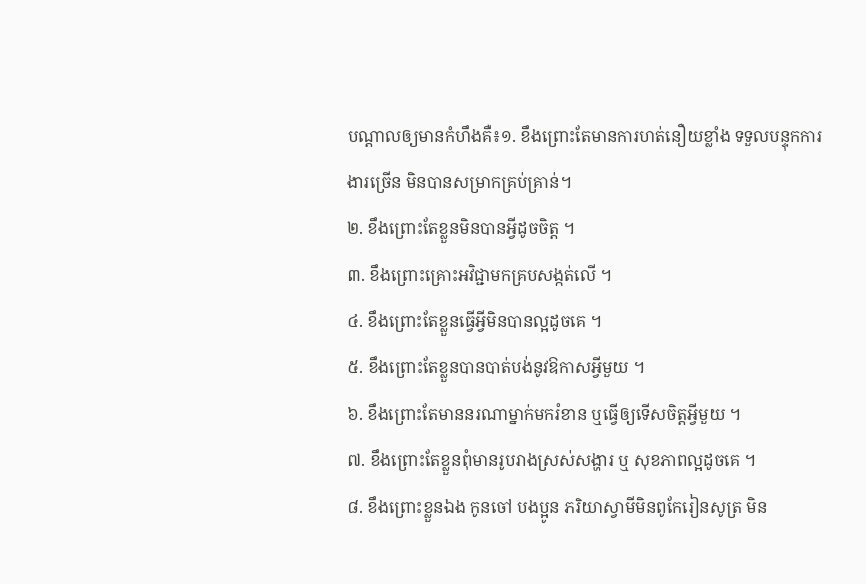បណ្តាលឲ្យមានកំហឹងគឺ៖១. ខឹងព្រោះតែមានការហត់នឿយខ្លាំង ទទួលបន្ទុកការងារច្រើន មិនបានសម្រាកគ្រប់គ្រាន់។
២. ខឹងព្រោះតែខ្លួនមិនបានអ្វីដូចចិត្ត ។
៣. ខឹងព្រោះគ្រោះអវិជ្ជាមកគ្របសង្កត់លើ ។
៤. ខឹងព្រោះតែខ្លួនធ្វើអ្វីមិនបានល្អដូចគេ ។
៥. ខឹងព្រោះតែខ្លួនបានបាត់បង់នូវឱកាសអ្វីមួយ ។
៦. ខឹងព្រោះតែមាននរណាម្នាក់មករំខាន ឬធ្វើឲ្យទើសចិត្តអ្វីមួយ ។
៧. ខឹងព្រោះតែខ្លួនពុំមានរូបរាងស្រស់សង្ហារ ឬ សុខភាពល្អដូចគេ ។
៨. ខឹងព្រោះខ្លួនឯង កូនចៅ បងប្អូន ភរិយាស្វាមីមិនពូកែរៀនសូត្រ មិន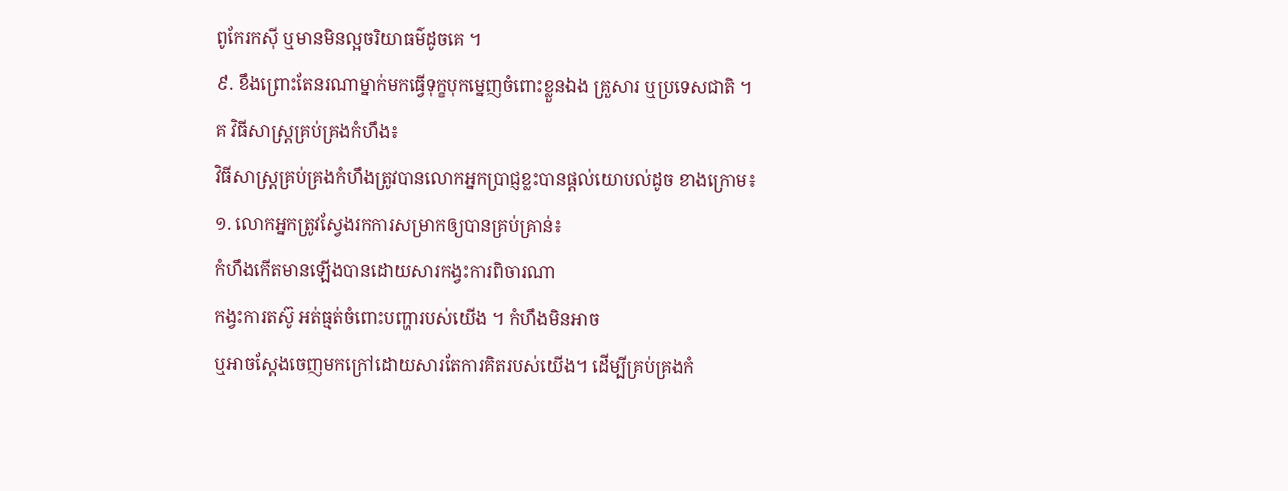ពូកែរកស៊ី ឬមានមិនល្អចរិយាធម៌ដូចគេ ។
៩. ខឹងព្រោះតែនរណាម្នាក់មកធ្វើទុក្ខបុកម្នេញចំពោះខ្លួនឯង គ្រួសារ ឬប្រទេសជាតិ ។
គ វិធីសាស្ត្រគ្រប់គ្រងកំហឹង៖
វិធីសាស្ត្រគ្រប់គ្រងកំហឹងត្រូវបានលោកអ្នកប្រាជ្ញខ្លះបានផ្តល់យោបល់ដូច ខាងក្រោម៖
១. លោកអ្នកត្រូវស្វែងរកការសម្រាកឲ្យបានគ្រប់គ្រាន់៖
កំហឹងកើតមានឡើងបានដោយសារកង្វះការពិចារណា
កង្វះការតស៊ូ អត់ធ្មត់ចំពោះបញ្ហារបស់យើង ។ កំហឹងមិនអាច
ឬអាចស្តែងចេញមកក្រៅដោយសារតែការគិតរបស់យើង។ ដើម្បីគ្រប់គ្រងកំ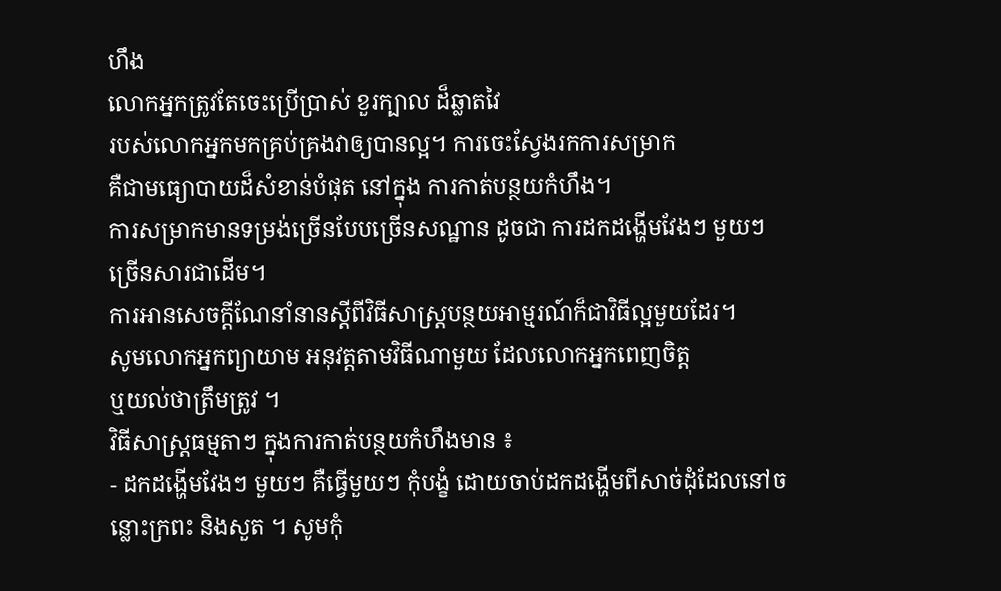ហឹង
លោកអ្នកត្រូវតែចេះប្រើប្រាស់ ខួរក្បាល ដ៏ឆ្លាតវៃ
របស់លោកអ្នកមកគ្រប់គ្រងវាឲ្យបានល្អ។ ការចេះស្វែងរកការសម្រាក
គឺជាមធ្យោបាយដ៏សំខាន់បំផុត នៅក្នុង ការកាត់បន្ថយកំហឹង។
ការសម្រាកមានទម្រង់ច្រើនបែបច្រើនសណ្ឋាន ដូចជា ការដកដង្ហើមវែងៗ មួយៗ
ច្រើនសារជាដើម។
ការអានសេចក្តីណែនាំនានស្តីពីវិធីសាស្ត្របន្ថយអាម្មរណ៍ក៏ជាវិធីល្អមួយដែរ។
សូមលោកអ្នកព្យាយាម អនុវត្តតាមវិធីណាមួយ ដែលលោកអ្នកពេញចិត្ត
ឬយល់ថាត្រឹមត្រូវ ។
វិធីសាស្ត្រធម្មតាៗ ក្នុងការកាត់បន្ថយកំហឹងមាន ៖
- ដកដង្ហើមវែងៗ មួយៗ គឺធ្វើមួយៗ កុំបង្ខំ ដោយចាប់ដកដង្ហើមពីសាច់ដុំដែលនៅចន្លោះក្រពះ និងសួត ។ សូមកុំ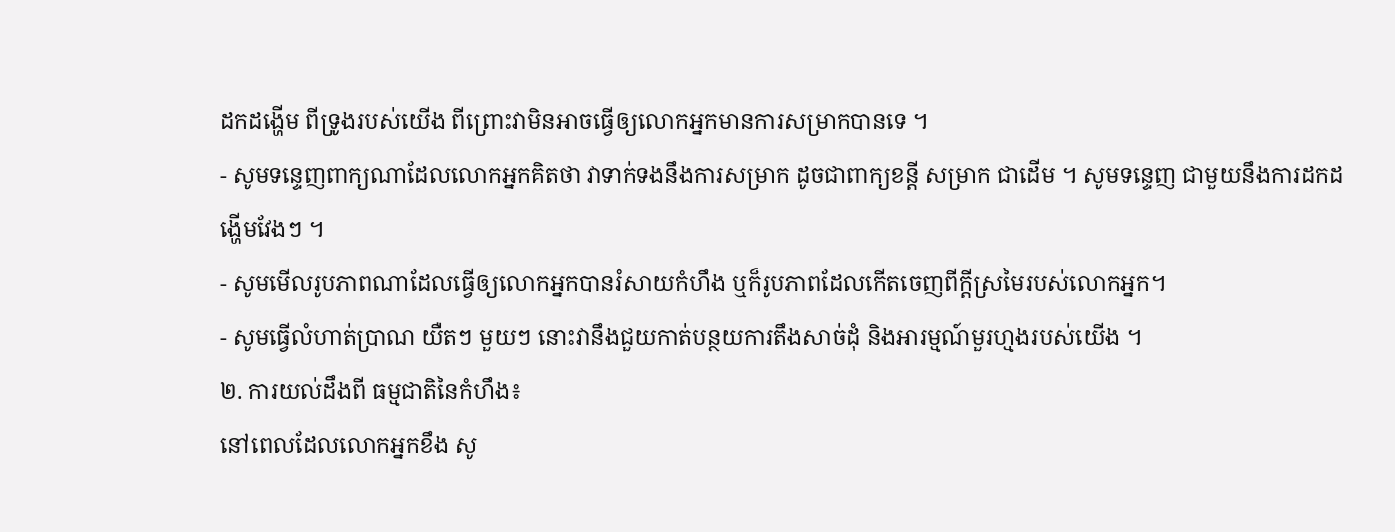ដកដង្ហើម ពីទ្រូងរបស់យើង ពីព្រោះវាមិនអាចធ្វើឲ្យលោកអ្នកមានការសម្រាកបានទេ ។
- សូមទន្ទេញពាក្យណាដែលលោកអ្នកគិតថា វាទាក់ទងនឹងការសម្រាក ដូចជាពាក្យខន្តី សម្រាក ជាដើម ។ សូមទន្ទេញ ជាមួយនឹងការដកដង្ហើមវែងៗ ។
- សូមមើលរូបភាពណាដែលធ្វើឲ្យលោកអ្នកបានរំសាយកំហឹង ឬក៏រូបភាពដែលកើតចេញពីក្តីស្រមៃរបស់លោកអ្នក។
- សូមធ្វើលំហាត់ប្រាណ យឺតៗ មួយៗ នោះវានឹងជួយកាត់បន្ថយការតឹងសាច់ដុំ និងអារម្មណ៍មួរហ្មងរបស់យើង ។
២. ការយល់ដឹងពី ធម្មជាតិនៃកំហឹង៖
នៅពេលដែលលោកអ្នកខឹង សូ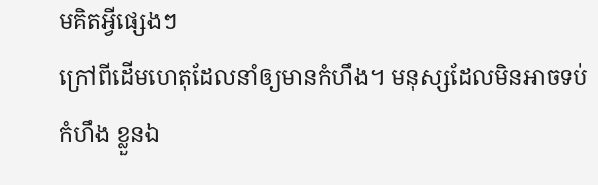មគិតអ្វីផ្សេងៗ
ក្រៅពីដើមហេតុដែលនាំឲ្យមានកំហឹង។ មនុស្សដែលមិនអាចទប់កំហឹង ខ្លួនឯ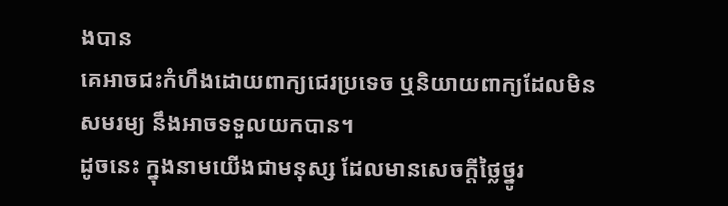ងបាន
គេអាចជះកំហឹងដោយពាក្យជេរប្រទេច ឬនិយាយពាក្យដែលមិនសមរម្យ នឹងអាចទទួលយកបាន។
ដូចនេះ ក្នុងនាមយើងជាមនុស្ស ដែលមានសេចក្តីថ្លៃថ្នូរ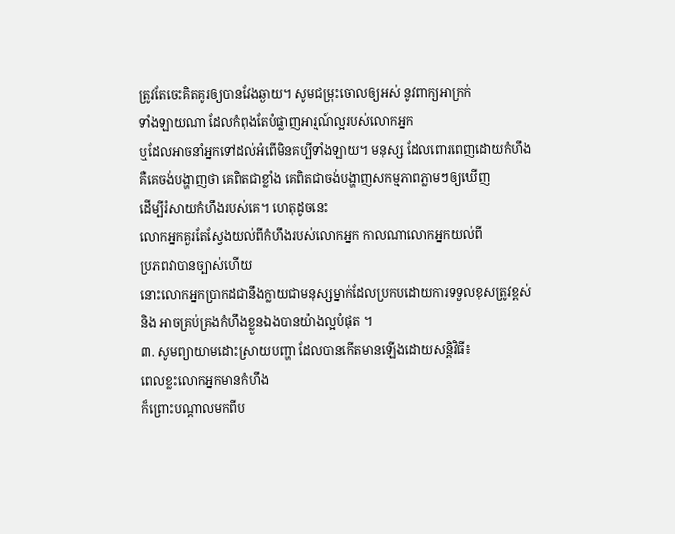ត្រូវតែចេះគិតគូរឲ្យបានវែងឆ្ងាយ។ សូមជម្រុះចោលឲ្យអស់ នូវពាក្យអាក្រក់
ទាំងឡាយណា ដែលកំពុងតែបំផ្លាញអារ្មណ៍ល្អរបស់លោកអ្នក
ឬដែលអាចនាំអ្នកទៅដល់អំពើមិនគប្បីទាំងឡាយ។ មនុស្ស ដែលពោរពេញដោយកំហឹង
គឺគេចង់បង្ហាញថា គេពិតជាខ្លាំង គេពិតជាចង់បង្ហាញសកម្មភាពភ្លាមៗឲ្យឃើញ
ដើម្បីរំសាយកំហឹងរបស់គេ។ ហេតុដូចនេះ
លោកអ្នកគួរតែស្វែងយល់ពីកំហឹងរបស់លោកអ្នក កាលណាលោកអ្នកយល់ពី
ប្រភពវាបានច្បាស់ហើយ
នោះលោកអ្នកប្រាកដជានឹងក្លាយជាមនុស្សម្នាក់ដែលប្រកបដោយការទទួលខុសត្រូវខ្ពស់
និង អាចគ្រប់គ្រងកំហឹងខ្លួនឯងបានយ៉ាងល្អបំផុត ។
៣. សូមព្យាយាមដោះស្រាយបញ្ហា ដែលបានកើតមានឡើងដោយសន្តិវិធី៖
ពេលខ្លះលោកអ្នកមានកំហឹង
ក៏ព្រោះបណ្តាលមកពីប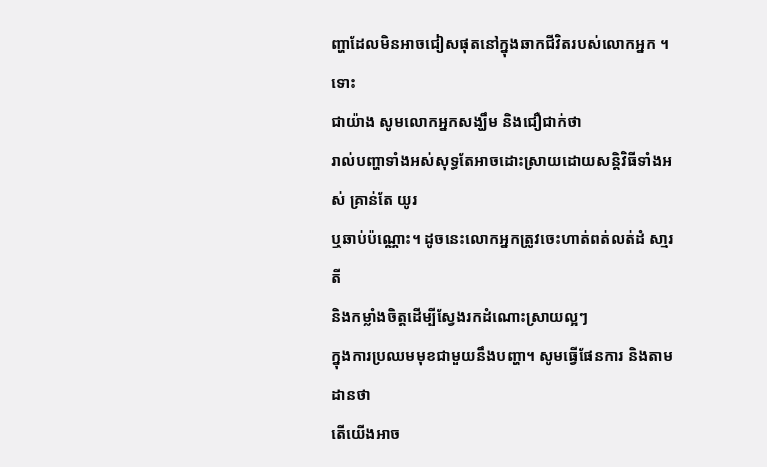ញ្ហាដែលមិនអាចជៀសផុតនៅក្នុងឆាកជីវិតរបស់លោកអ្នក ។ ទោះ
ជាយ៉ាង សូមលោកអ្នកសង្ឃឹម និងជឿជាក់ថា
រាល់បញ្ហាទាំងអស់សុទ្ធតែអាចដោះស្រាយដោយសន្តិវិធីទាំងអស់ គ្រាន់តែ យូរ
ឬឆាប់ប៉ណ្ណោះ។ ដូចនេះលោកអ្នកត្រូវចេះហាត់ពត់លត់ដំ សា្មរតី
និងកម្លាំងចិត្តដើម្បីស្វែងរកដំណោះស្រាយល្អៗ
ក្នុងការប្រឈមមុខជាមួយនឹងបញ្ហា។ សូមធ្វើផែនការ និងតាមដានថា
តើយើងអាច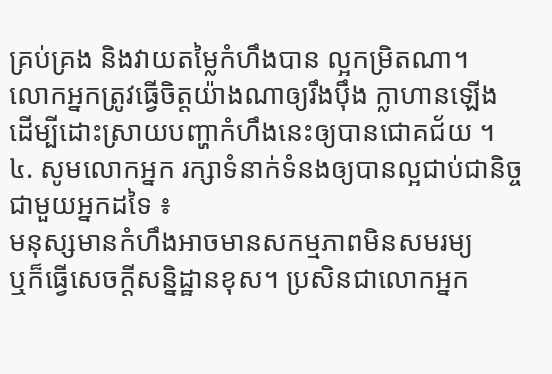គ្រប់គ្រង និងវាយតម្លៃកំហឹងបាន ល្អកម្រិតណា។
លោកអ្នកត្រូវធ្វើចិត្តយ៉ាងណាឲ្យរឹងប៉ឹង ក្លាហានឡើង
ដើម្បីដោះស្រាយបញ្ហាកំហឹងនេះឲ្យបានជោគជ័យ ។
៤. សូមលោកអ្នក រក្សាទំនាក់ទំនងឲ្យបានល្អជាប់ជានិច្ច ជាមួយអ្នកដទៃ ៖
មនុស្សមានកំហឹងអាចមានសកម្មភាពមិនសមរម្យ
ឬក៏ធ្វើសេចក្តីសន្និដ្ឋានខុស។ ប្រសិនជាលោកអ្នក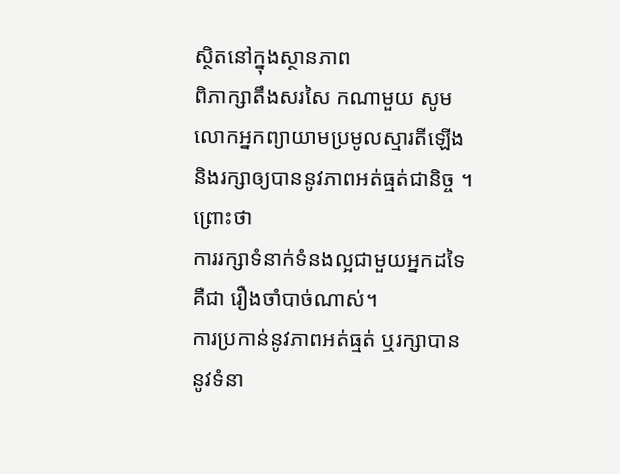ស្ថិតនៅក្នុងស្ថានភាព
ពិភាក្សាតឹងសរសៃ កណាមួយ សូមលោកអ្នកព្យាយាមប្រមូលស្មារតីឡើង
និងរក្សាឲ្យបាននូវភាពអត់ធ្មត់ជានិច្ច ។ ព្រោះថា
ការរក្សាទំនាក់ទំនងល្អជាមួយអ្នកដទៃគឺជា រឿងចាំបាច់ណាស់។
ការប្រកាន់នូវភាពអត់ធ្មត់ ឬរក្សាបាននូវទំនា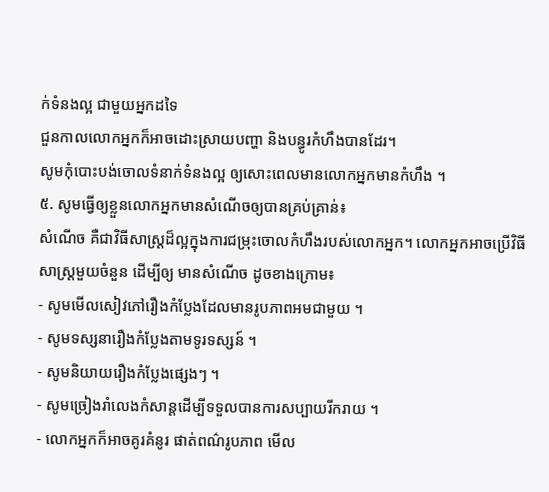ក់ទំនងល្អ ជាមួយអ្នកដទៃ
ជួនកាលលោកអ្នកក៏អាចដោះស្រាយបញ្ហា និងបន្ធូរកំហឹងបានដែរ។
សូមកុំបោះបង់ចោលទំនាក់ទំនងល្អ ឲ្យសោះពេលមានលោកអ្នកមានកំហឹង ។
៥. សូមធ្វើឲ្យខ្លួនលោកអ្នកមានសំណើចឲ្យបានគ្រប់គ្រាន់៖
សំណើច គឺជាវិធីសាស្ត្រដ៏ល្អក្នុងការជម្រុះចោលកំហឹងរបស់លោកអ្នក។ លោកអ្នកអាចប្រើវិធីសាស្ត្រមួយចំនួន ដើម្បីឲ្យ មានសំណើច ដូចខាងក្រោម៖
- សូមមើលសៀវភៅរឿងកំប្លែងដែលមានរូបភាពអមជាមួយ ។
- សូមទស្សនារឿងកំប្លែងតាមទូរទស្សន៍ ។
- សូមនិយាយរឿងកំប្លែងផ្សេងៗ ។
- សូមច្រៀងរាំលេងកំសាន្តដើម្បីទទួលបានការសប្បាយរីករាយ ។
- លោកអ្នកក៏អាចគូរគំនូរ ផាត់ពណ៌រូបភាព មើល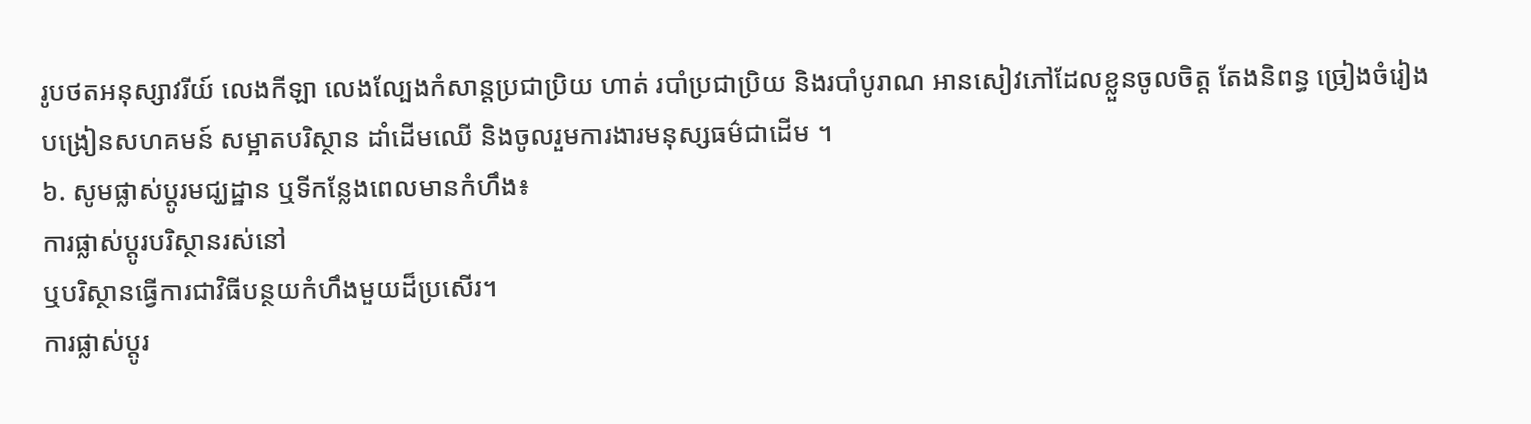រូបថតអនុស្សាវរីយ៍ លេងកីឡា លេងល្បែងកំសាន្តប្រជាប្រិយ ហាត់ របាំប្រជាប្រិយ និងរបាំបូរាណ អានសៀវភៅដែលខ្លួនចូលចិត្ត តែងនិពន្ធ ច្រៀងចំរៀង បង្រៀនសហគមន៍ សម្អាតបរិស្ថាន ដាំដើមឈើ និងចូលរួមការងារមនុស្សធម៌ជាដើម ។
៦. សូមផ្លាស់ប្តូរមជ្ឃដ្ឋាន ឬទីកន្លែងពេលមានកំហឹង៖
ការផ្លាស់ប្តូរបរិស្ថានរស់នៅ
ឬបរិស្ថានធ្វើការជាវិធីបន្ថយកំហឹងមួយដ៏ប្រសើរ។
ការផ្លាស់ប្តូរ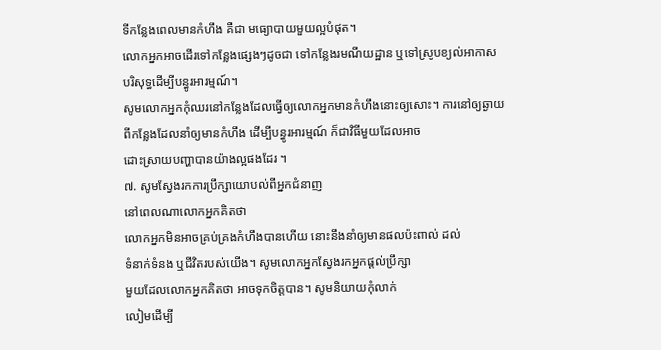ទីកន្លែងពេលមានកំហឹង គឺជា មធ្យោបាយមួយល្អបំផុត។
លោកអ្នកអាចដើរទៅកន្លែងផ្សេងៗដូចជា ទៅកន្លែងរមណីយដ្ឋាន ឬទៅស្រូបខ្យល់អាកាស
បរិសុទ្ធដើម្បីបន្ធូរអារម្មណ៍។
សូមលោកអ្នកកុំឈរនៅកន្លែងដែលធ្វើឲ្យលោកអ្នកមានកំហឹងនោះឲ្យសោះ។ ការនៅឲ្យឆ្ងាយ
ពីកន្លែងដែលនាំឲ្យមានកំហឹង ដើម្បីបន្ធូរអារម្មណ៍ ក៏ជាវិធីមួយដែលអាច
ដោះស្រាយបញ្ហាបានយ៉ាងល្អផងដែរ ។
៧. សូមស្វែងរកការប្រឹក្សាយោបល់ពីអ្នកជំនាញ
នៅពេលណាលោកអ្នកគិតថា
លោកអ្នកមិនអាចគ្រប់គ្រងកំហឹងបានហើយ នោះនឹងនាំឲ្យមានផលប៉ះពាល់ ដល់
ទំនាក់ទំនង ឬជីវិតរបស់យើង។ សូមលោកអ្នកស្វែងរកអ្នកផ្តល់ប្រឹក្សា
មួយដែលលោកអ្នកគិតថា អាចទុកចិត្តបាន។ សូមនិយាយកុំលាក់
លៀមដើម្បី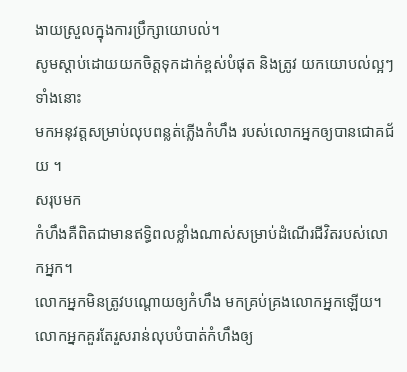ងាយស្រួលក្នុងការប្រឹក្សាយោបល់។
សូមស្តាប់ដោយយកចិត្តទុកដាក់ខ្ពស់បំផុត និងត្រូវ យកយោបល់ល្អៗ ទាំងនោះ
មកអនុវត្តសម្រាប់លុបពន្លត់ភ្លើងកំហឹង របស់លោកអ្នកឲ្យបានជោគជ័យ ។
សរុបមក
កំហឹងគឺពិតជាមានឥទ្ធិពលខ្លាំងណាស់សម្រាប់ដំណើរជីវិតរបស់លោកអ្នក។
លោកអ្នកមិនត្រូវបណ្តោយឲ្យកំហឹង មកគ្រប់គ្រងលោកអ្នកឡើយ។
លោកអ្នកគួរតែរួសរាន់លុបបំបាត់កំហឹងឲ្យ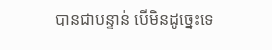បានជាបន្ទាន់ បើមិនដូច្នេះទេ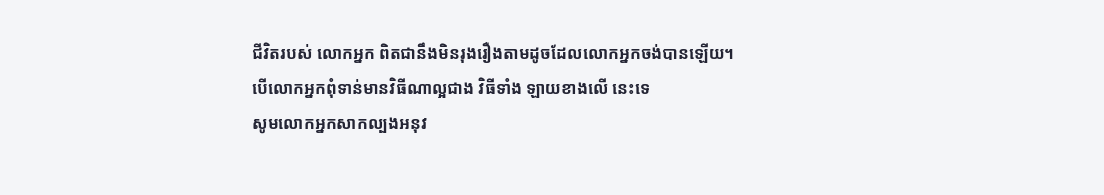ជីវិតរបស់ លោកអ្នក ពិតជានឹងមិនរុងរឿងតាមដូចដែលលោកអ្នកចង់បានឡើយ។
បើលោកអ្នកពុំទាន់មានវិធីណាល្អជាង វិធីទាំង ឡាយខាងលើ នេះទេ
សូមលោកអ្នកសាកល្បងអនុវ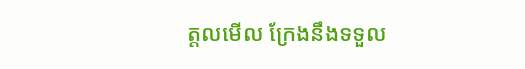ត្តលមើល ក្រែងនឹងទទួល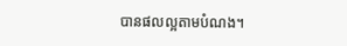បានផលល្អតាមបំណង។